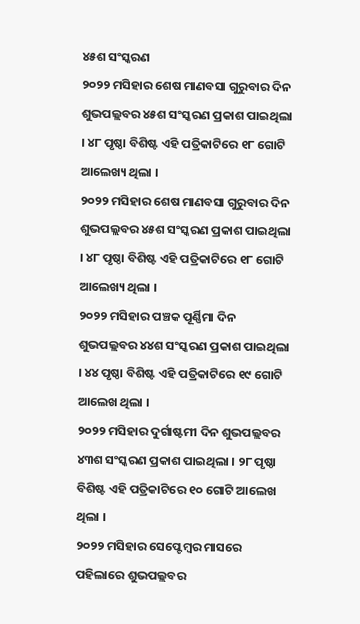୪୫ଶ ସଂସ୍କରଣ
୨୦୨୨ ମସିହାର ଶେଷ ମାଣବସା ଗୁରୁବାର ଦିନ ଶୁଭପଲ୍ଲବର ୪୫ଶ ସଂସ୍କରଣ ପ୍ରକାଶ ପାଇଥିଲା । ୪୮ ପୃଷ୍ଠା ବିଶିଷ୍ଟ ଏହି ପତ୍ରିକାଟିରେ ୧୮ ଗୋଟି ଆଲେଖ୍ୟ ଥିଲା ।
୨୦୨୨ ମସିହାର ଶେଷ ମାଣବସା ଗୁରୁବାର ଦିନ ଶୁଭପଲ୍ଲବର ୪୫ଶ ସଂସ୍କରଣ ପ୍ରକାଶ ପାଇଥିଲା । ୪୮ ପୃଷ୍ଠା ବିଶିଷ୍ଟ ଏହି ପତ୍ରିକାଟିରେ ୧୮ ଗୋଟି ଆଲେଖ୍ୟ ଥିଲା ।
୨୦୨୨ ମସିହାର ପଞ୍ଚକ ପୂର୍ଣ୍ଣିମା ଦିନ ଶୁଭପଲ୍ଲବର ୪୪ଶ ସଂସ୍କରଣ ପ୍ରକାଶ ପାଇଥିଲା । ୪୪ ପୃଷ୍ଠା ବିଶିଷ୍ଟ ଏହି ପତ୍ରିକାଟିରେ ୧୯ ଗୋଟି ଆଲେଖ ଥିଲା ।
୨୦୨୨ ମସିହାର ଦୁର୍ଗାଷ୍ଟମୀ ଦିନ ଶୁଭପଲ୍ଲବର ୪୩ଶ ସଂସ୍କରଣ ପ୍ରକାଶ ପାଇଥିଲା । ୨୮ ପୃଷ୍ଠା ବିଶିଷ୍ଟ ଏହି ପତ୍ରିକାଟିରେ ୧୦ ଗୋଟି ଆଲେଖ ଥିଲା ।
୨୦୨୨ ମସିହାର ସେପ୍ଟେମ୍ବର ମାସରେ ପହିଲାରେ ଶୁଭପଲ୍ଲବର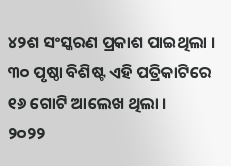୪୨ଶ ସଂସ୍କରଣ ପ୍ରକାଶ ପାଇଥିଲା । ୩୦ ପୃଷ୍ଠା ବିଶିଷ୍ଟ ଏହି ପତ୍ରିକାଟିରେ ୧୬ ଗୋଟି ଆଲେଖ ଥିଲା ।
୨୦୨୨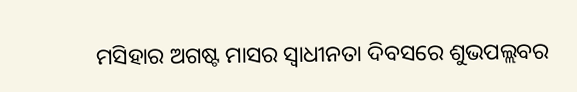ମସିହାର ଅଗଷ୍ଟ ମାସର ସ୍ୱାଧୀନତା ଦିବସରେ ଶୁଭପଲ୍ଲବର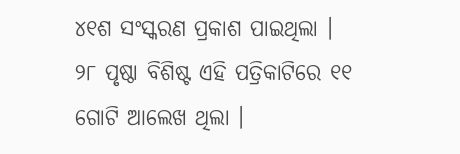୪୧ଶ ସଂସ୍କରଣ ପ୍ରକାଶ ପାଇଥିଲା । ୨୮ ପୃଷ୍ଠା ବିଶିଷ୍ଟ ଏହି ପତ୍ରିକାଟିରେ ୧୧ ଗୋଟି ଆଲେଖ ଥିଲା ।